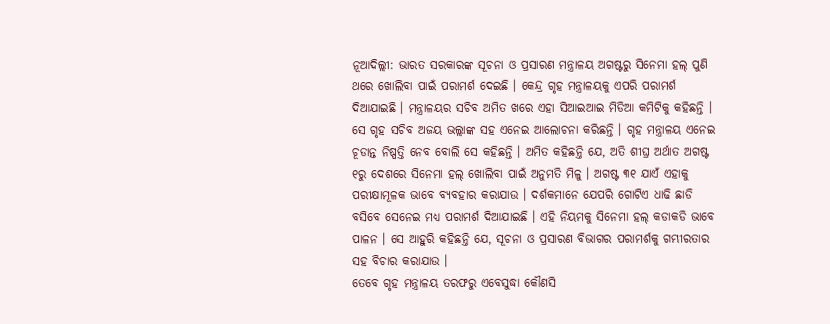ନୂଆଦିଲ୍ଲୀ: ଭାରତ ସରକାରଙ୍କ ସୂଚନା ଓ ପ୍ରସାରଣ ମନ୍ତ୍ରାଳୟ ଅଗଷ୍ଟରୁ ସିନେମା ହଲ୍ ପୁଣି ଥରେ ଖୋଲିବା ପାଇଁ ପରାମର୍ଶ ଦେଇଛି । କେନ୍ଦ୍ର ଗୃହ ମନ୍ତ୍ରାଳୟକୁ ଏପରି ପରାମର୍ଶ ଦିଆଯାଇଛି । ମନ୍ତ୍ରାଳୟର ସଚିବ ଅମିତ ଖରେ ଏହା ସିଆଇଆଇ ମିଡିଆ କମିଟିକୁ କହିଛନ୍ତି । ସେ ଗୃହ ସଚିବ ଅଜୟ ଭଲ୍ଲାଙ୍କ ସହ ଏନେଇ ଆଲୋଚନା କରିଛନ୍ତି । ଗୃହ ମନ୍ତ୍ରାଳୟ ଏନେଇ ଚୂଡାନ୍ତ ନିଷ୍ପତ୍ତି ନେବ ବୋଲି ସେ କହିଛନ୍ତି । ଅମିତ କହିଛନ୍ତି ଯେ, ଅତି ଶୀଘ୍ର ଅର୍ଥାତ ଅଗଷ୍ଟ ୧ରୁ ଦେଶରେ ସିନେମା ହଲ୍ ଖୋଲିବା ପାଇଁ ଅନୁମତି ମିଳୁ । ଅଗଷ୍ଟ ୩୧ ଯାଏଁ ଏହାକୁ ପରୀକ୍ଷାମୂଳକ ଭାବେ ବ୍ୟବହାର କରାଯାଉ । ଦର୍ଶକମାନେ ଯେପରି ଗୋଟିଏ ଧାଢି ଛାଡି ବସିବେ ସେନେଇ ମଧ୍ୟ ପରାମର୍ଶ ଦିଆଯାଇଛି । ଏହି ନିୟମକୁ ସିନେମା ହଲ୍ କଡାକଡି ଭାବେ ପାଳନ । ସେ ଆହୁରି କହିଛନ୍ତି ଯେ, ସୂଚନା ଓ ପ୍ରସାରଣ ବିଭାଗର ପରାମର୍ଶକୁ ଗମ୍ଭୀରତାର ସହ ବିଚାର କରାଯାଉ ।
ତେବେ ଗୃହ ମନ୍ତ୍ରାଳୟ ତରଫରୁ ଏବେସୁଦ୍ଧା କୌଣସି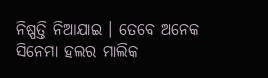ନିଷ୍ପତ୍ତି ନିଆଯାଇ । ତେବେ ଅନେକ ସିନେମା ହଲର ମାଲିକ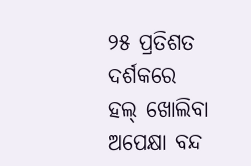୨୫ ପ୍ରତିଶତ ଦର୍ଶକରେ ହଲ୍ ଖୋଲିବା ଅପେକ୍ଷା ବନ୍ଦ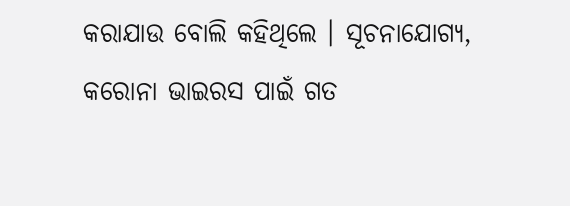କରାଯାଉ ବୋଲି କହିଥିଲେ । ସୂଚନାଯୋଗ୍ୟ, କରୋନା ଭାଇରସ ପାଇଁ ଗତ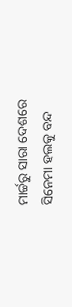ମାର୍ଚ୍ଚରୁ ସାରା ଦେଶରେ ସିନେମା ହଲକୁ ବନ୍ଦ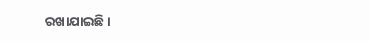ରଖାଯାଇଛି ।